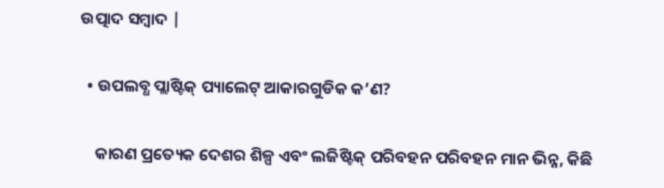ଉତ୍ପାଦ ସମ୍ବାଦ |

  • ଉପଲବ୍ଧ ପ୍ଲାଷ୍ଟିକ୍ ପ୍ୟାଲେଟ୍ ଆକାରଗୁଡିକ କ’ଣ?

    କାରଣ ପ୍ରତ୍ୟେକ ଦେଶର ଶିଳ୍ପ ଏବଂ ଲଜିଷ୍ଟିକ୍ ପରିବହନ ପରିବହନ ମାନ ଭିନ୍ନ, କିଛି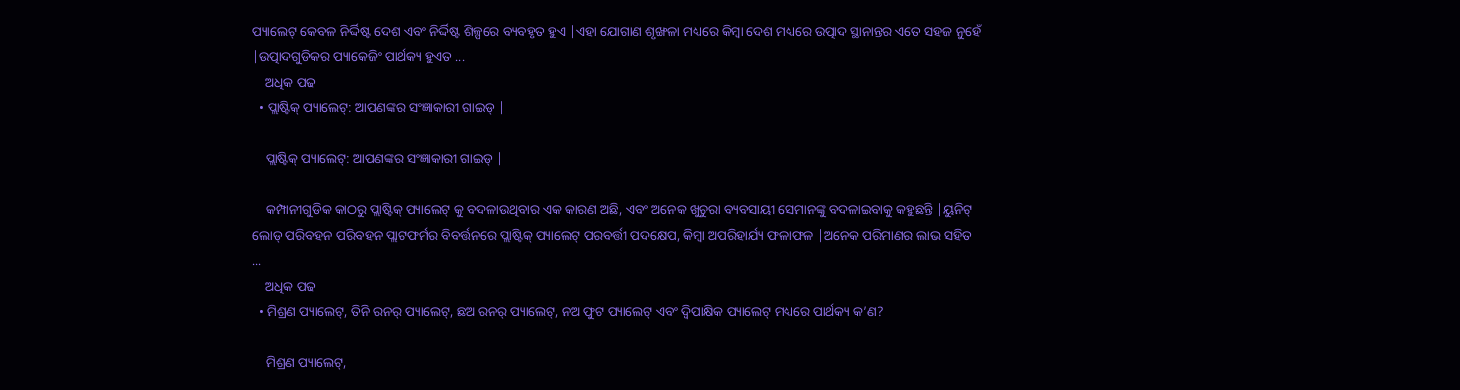ପ୍ୟାଲେଟ୍ କେବଳ ନିର୍ଦ୍ଦିଷ୍ଟ ଦେଶ ଏବଂ ନିର୍ଦ୍ଦିଷ୍ଟ ଶିଳ୍ପରେ ବ୍ୟବହୃତ ହୁଏ |ଏହା ଯୋଗାଣ ଶୃଙ୍ଖଳା ମଧ୍ୟରେ କିମ୍ବା ଦେଶ ମଧ୍ୟରେ ଉତ୍ପାଦ ସ୍ଥାନାନ୍ତର ଏତେ ସହଜ ନୁହେଁ |ଉତ୍ପାଦଗୁଡିକର ପ୍ୟାକେଜିଂ ପାର୍ଥକ୍ୟ ହୁଏତ ...
    ଅଧିକ ପଢ
  • ପ୍ଲାଷ୍ଟିକ୍ ପ୍ୟାଲେଟ୍: ଆପଣଙ୍କର ସଂଜ୍ଞାକାରୀ ଗାଇଡ୍ |

    ପ୍ଲାଷ୍ଟିକ୍ ପ୍ୟାଲେଟ୍: ଆପଣଙ୍କର ସଂଜ୍ଞାକାରୀ ଗାଇଡ୍ |

    କମ୍ପାନୀଗୁଡିକ କାଠରୁ ପ୍ଲାଷ୍ଟିକ୍ ପ୍ୟାଲେଟ୍ କୁ ବଦଳାଉଥିବାର ଏକ କାରଣ ଅଛି, ଏବଂ ଅନେକ ଖୁଚୁରା ବ୍ୟବସାୟୀ ସେମାନଙ୍କୁ ବଦଳାଇବାକୁ କହୁଛନ୍ତି |ୟୁନିଟ୍ ଲୋଡ୍ ପରିବହନ ପରିବହନ ପ୍ଲାଟଫର୍ମର ବିବର୍ତ୍ତନରେ ପ୍ଲାଷ୍ଟିକ୍ ପ୍ୟାଲେଟ୍ ପରବର୍ତ୍ତୀ ପଦକ୍ଷେପ, କିମ୍ବା ଅପରିହାର୍ଯ୍ୟ ଫଳାଫଳ |ଅନେକ ପରିମାଣର ଲାଭ ସହିତ ...
    ଅଧିକ ପଢ
  • ମିଶ୍ରଣ ପ୍ୟାଲେଟ୍, ତିନି ରନର୍ ପ୍ୟାଲେଟ୍, ଛଅ ରନର୍ ପ୍ୟାଲେଟ୍, ନଅ ଫୁଟ ପ୍ୟାଲେଟ୍ ଏବଂ ଦ୍ୱିପାକ୍ଷିକ ପ୍ୟାଲେଟ୍ ମଧ୍ୟରେ ପାର୍ଥକ୍ୟ କ’ଣ?

    ମିଶ୍ରଣ ପ୍ୟାଲେଟ୍,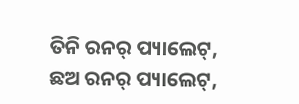ତିନି ରନର୍ ପ୍ୟାଲେଟ୍, ଛଅ ରନର୍ ପ୍ୟାଲେଟ୍,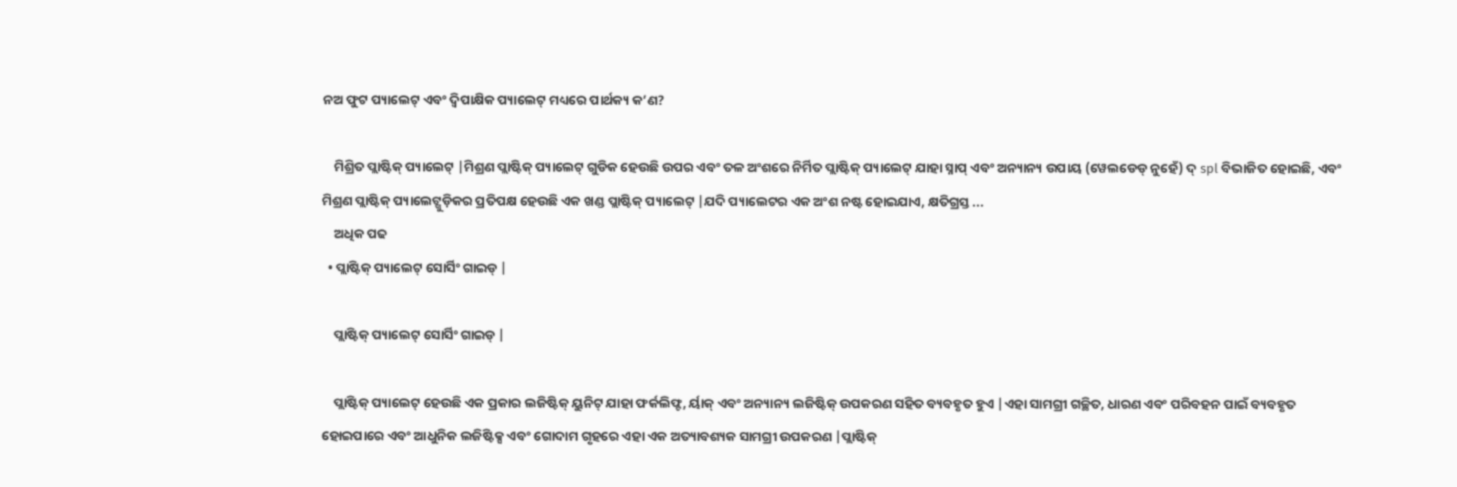ନଅ ଫୁଟ ପ୍ୟାଲେଟ୍ ଏବଂ ଦ୍ୱିପାକ୍ଷିକ ପ୍ୟାଲେଟ୍ ମଧ୍ୟରେ ପାର୍ଥକ୍ୟ କ’ଣ?

    ମିଶ୍ରିତ ପ୍ଲାଷ୍ଟିକ୍ ପ୍ୟାଲେଟ୍ |ମିଶ୍ରଣ ପ୍ଲାଷ୍ଟିକ୍ ପ୍ୟାଲେଟ୍ ଗୁଡିକ ହେଉଛି ଉପର ଏବଂ ତଳ ଅଂଶରେ ନିର୍ମିତ ପ୍ଲାଷ୍ଟିକ୍ ପ୍ୟାଲେଟ୍ ଯାହା ସ୍ନାପ୍ ଏବଂ ଅନ୍ୟାନ୍ୟ ଉପାୟ (ୱେଲଡେଡ୍ ନୁହେଁ) ଦ୍ spl ବିଭାଜିତ ହୋଇଛି, ଏବଂ ମିଶ୍ରଣ ପ୍ଲାଷ୍ଟିକ୍ ପ୍ୟାଲେଟ୍ଗୁଡ଼ିକର ପ୍ରତିପକ୍ଷ ହେଉଛି ଏକ ଖଣ୍ଡ ପ୍ଲାଷ୍ଟିକ୍ ପ୍ୟାଲେଟ୍ |ଯଦି ପ୍ୟାଲେଟର ଏକ ଅଂଶ ନଷ୍ଟ ହୋଇଯାଏ, କ୍ଷତିଗ୍ରସ୍ତ ...
    ଅଧିକ ପଢ
  • ପ୍ଲାଷ୍ଟିକ୍ ପ୍ୟାଲେଟ୍ ସୋର୍ସିଂ ଗାଇଡ୍ |

    ପ୍ଲାଷ୍ଟିକ୍ ପ୍ୟାଲେଟ୍ ସୋର୍ସିଂ ଗାଇଡ୍ |

    ପ୍ଲାଷ୍ଟିକ୍ ପ୍ୟାଲେଟ୍ ହେଉଛି ଏକ ପ୍ରକାର ଲଜିଷ୍ଟିକ୍ ୟୁନିଟ୍ ଯାହା ଫର୍କଲିଫ୍ଟ, ର୍ୟାକ୍ ଏବଂ ଅନ୍ୟାନ୍ୟ ଲଜିଷ୍ଟିକ୍ ଉପକରଣ ସହିତ ବ୍ୟବହୃତ ହୁଏ |ଏହା ସାମଗ୍ରୀ ଗଚ୍ଛିତ, ଧାରଣ ଏବଂ ପରିବହନ ପାଇଁ ବ୍ୟବହୃତ ହୋଇପାରେ ଏବଂ ଆଧୁନିକ ଲଜିଷ୍ଟିକ୍ସ ଏବଂ ଗୋଦାମ ଗୃହରେ ଏହା ଏକ ଅତ୍ୟାବଶ୍ୟକ ସାମଗ୍ରୀ ଉପକରଣ |ପ୍ଲାଷ୍ଟିକ୍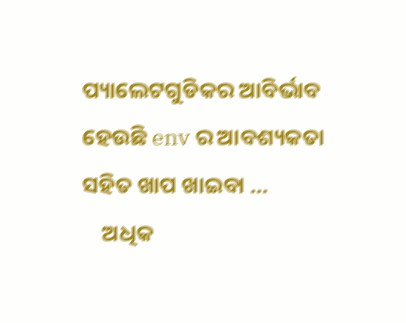ପ୍ୟାଲେଟଗୁଡିକର ଆବିର୍ଭାବ ହେଉଛି env ର ଆବଶ୍ୟକତା ସହିତ ଖାପ ଖାଇବା ...
    ଅଧିକ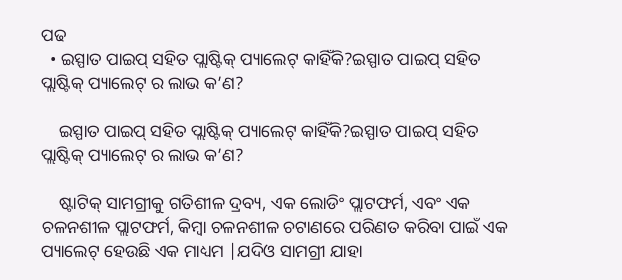ପଢ
  • ଇସ୍ପାତ ପାଇପ୍ ସହିତ ପ୍ଲାଷ୍ଟିକ୍ ପ୍ୟାଲେଟ୍ କାହିଁକି?ଇସ୍ପାତ ପାଇପ୍ ସହିତ ପ୍ଲାଷ୍ଟିକ୍ ପ୍ୟାଲେଟ୍ ର ଲାଭ କ’ଣ?

    ଇସ୍ପାତ ପାଇପ୍ ସହିତ ପ୍ଲାଷ୍ଟିକ୍ ପ୍ୟାଲେଟ୍ କାହିଁକି?ଇସ୍ପାତ ପାଇପ୍ ସହିତ ପ୍ଲାଷ୍ଟିକ୍ ପ୍ୟାଲେଟ୍ ର ଲାଭ କ’ଣ?

    ଷ୍ଟାଟିକ୍ ସାମଗ୍ରୀକୁ ଗତିଶୀଳ ଦ୍ରବ୍ୟ, ଏକ ଲୋଡିଂ ପ୍ଲାଟଫର୍ମ, ଏବଂ ଏକ ଚଳନଶୀଳ ପ୍ଲାଟଫର୍ମ, କିମ୍ବା ଚଳନଶୀଳ ଚଟାଣରେ ପରିଣତ କରିବା ପାଇଁ ଏକ ପ୍ୟାଲେଟ୍ ହେଉଛି ଏକ ମାଧ୍ୟମ |ଯଦିଓ ସାମଗ୍ରୀ ଯାହା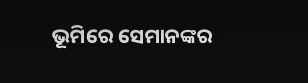ଭୂମିରେ ସେମାନଙ୍କର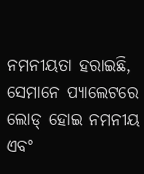ନମନୀୟତା ହରାଇଛି, ସେମାନେ ପ୍ୟାଲେଟରେ ଲୋଡ୍ ହୋଇ ନମନୀୟ ଏବଂ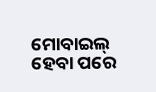ମୋବାଇଲ୍ ହେବା ପରେ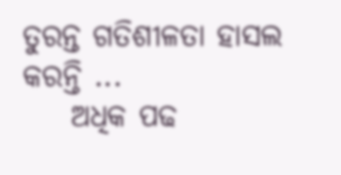ତୁରନ୍ତ ଗତିଶୀଳତା ହାସଲ କରନ୍ତି ...
    ଅଧିକ ପଢ